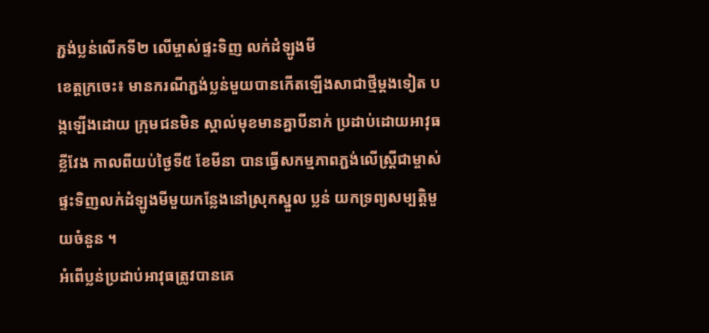ភ្ជង់ប្លន់លើកទី២ លើម្ចាស់ផ្ទះទិញ លក់ដំឡូងមី
ខេត្តក្រចេះ៖ មានករណីភ្ជង់ប្លន់មួយបានកើតឡើងសាជាថ្មីម្តងទៀត បង្កឡើងដោយ ក្រុមជនមិន ស្គាល់មុខមានគ្នាបីនាក់ ប្រដាប់ដោយអាវុធខ្លីវែង កាលពីយប់ថ្ងៃទី៥ ខែមីនា បានធ្វើសកម្មភាពភ្ជង់លើស្ត្រីជាម្ចាស់ផ្ទះទិញលក់ដំឡូងមីមួយកន្លែងនៅស្រុកស្នួល ប្លន់ យកទ្រព្យសម្បត្តិមួយចំនួន ។
អំពើប្លន់ប្រដាប់អាវុធត្រូវបានគេ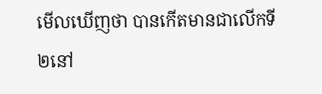មើលឃើញថា បានកើតមានជាលើកទី២នៅ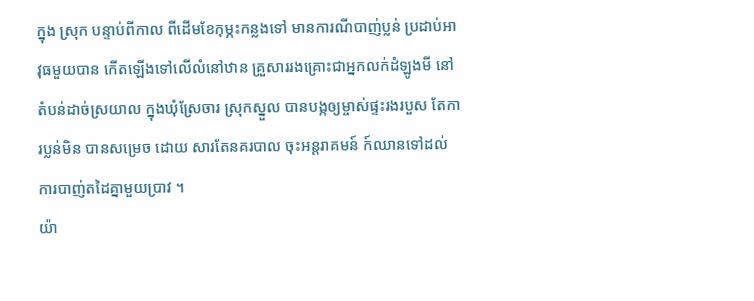ក្នុង ស្រុក បន្ទាប់ពីកាល ពីដើមខែកុម្ភះកន្លងទៅ មានការណីបាញ់ប្លន់ ប្រដាប់អាវុធមួយបាន កើតឡើងទៅលើលំនៅឋាន គ្រួសាររងគ្រោះជាអ្នកលក់ដំឡូងមី នៅតំបន់ដាច់ស្រយាល ក្នុងឃុំស្រែចារ ស្រុកស្នួល បានបង្កឲ្យម្ចាស់ផ្ទះរងរបួស តែការប្លន់មិន បានសម្រេច ដោយ សារតែនគរបាល ចុះអន្តរាគមន៍ ក៍ឈានទៅដល់ ការបាញ់តដៃគ្នាមួយប្រាវ ។
យ៉ា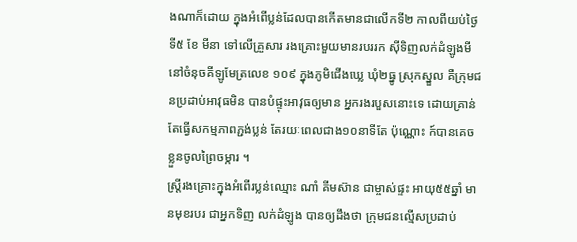ងណាក៏ដោយ ក្នុងអំពើប្លន់ដែលបានកើតមានជាលើកទី២ កាលពីយប់ថ្ងៃទី៥ ខែ មីនា ទៅលើគ្រួសារ រងគ្រោះមួយមានរបររក ស៊ីទិញលក់ដំឡូងមី នៅចំនុចគីឡូមែត្រលេខ ១០៩ ក្នុងភូមិជើងឃ្លេ ឃុំ២ធ្នូ ស្រុកស្នួល គឺក្រុមជនប្រដាប់អាវុធមិន បានបំផ្ទុះអាវុធឲ្យមាន អ្នករងរបួសនោះទេ ដោយគ្រាន់ តែធ្វើសកម្មភាពភ្ជង់ប្លន់ តែរយៈពេលជាង១០នាទីតែ ប៉ុណ្ណោះ ក៍បានគេចខ្លួនចូលព្រៃចម្ការ ។
ស្ត្រីរងគ្រោះក្នុងអំពើរប្លន់ឈ្មោះ ណាំ គីមស៊ាន ជាម្ចាស់ផ្ទះ អាយុ៥៥ឆ្នាំ មានមុខរបរ ជាអ្នកទិញ លក់ដំឡូង បានឲ្យដឹងថា ក្រុមជនល្មើសប្រដាប់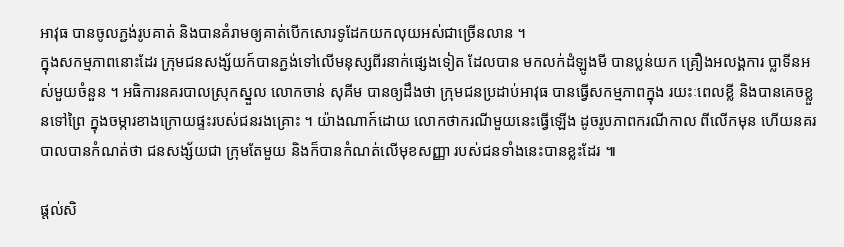អាវុធ បានចូលភ្ជង់រូបគាត់ និងបានគំរាមឲ្យគាត់បើកសោរទូដែកយកលុយអស់ជាច្រើនលាន ។
ក្នុងសកម្មភាពនោះដែរ ក្រុមជនសង្ស័យក៍បានភ្ជង់ទៅលើមនុស្សពីរនាក់ផ្សេងទៀត ដែលបាន មកលក់ដំឡូងមី បានប្លន់យក គ្រឿងអលង្គការ ប្លាទីនអស់មួយចំនួន ។ អធិការនគរបាលស្រុកស្នួល លោកចាន់ សុគីម បានឲ្យដឹងថា ក្រុមជនប្រដាប់អាវុធ បានធ្វើសកម្មភាពក្នុង រយះៈពេលខ្លី និងបានគេចខ្លួនទៅព្រៃ ក្នុងចម្ការខាងក្រោយផ្ទះរបស់ជនរងគ្រោះ ។ យ៉ាងណាក៍ដោយ លោកថាករណីមួយនេះធ្វើឡើង ដូចរូបភាពករណីកាល ពីលើកមុន ហើយនគរបាលបានកំណត់ថា ជនសង្ស័យជា ក្រុមតែមួយ និងក៏បានកំណត់លើមុខសញ្ញា របស់ជនទាំងនេះបានខ្លះដែរ ៕

ផ្តល់សិ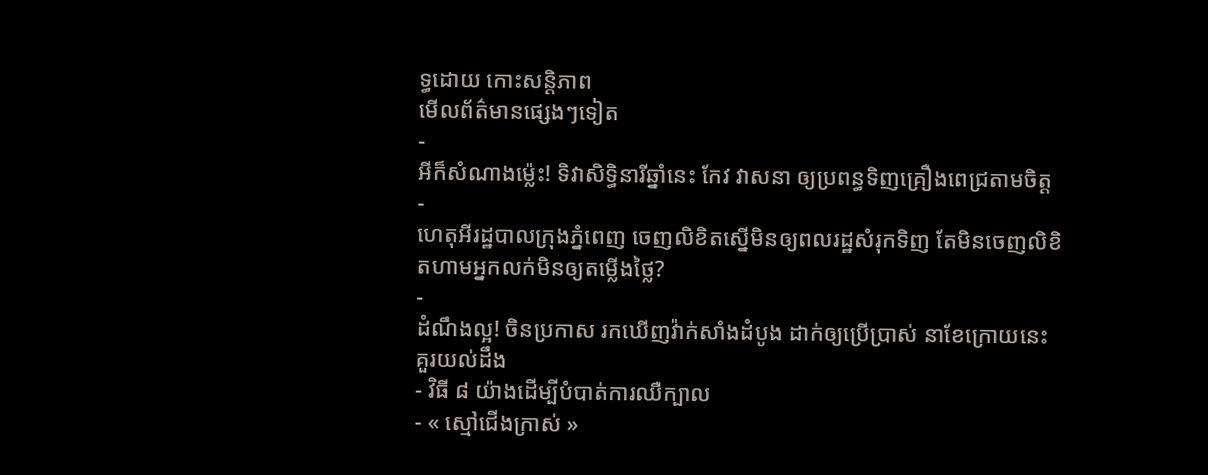ទ្ធដោយ កោះសន្តិភាព
មើលព័ត៌មានផ្សេងៗទៀត
-
អីក៏សំណាងម្ល៉េះ! ទិវាសិទ្ធិនារីឆ្នាំនេះ កែវ វាសនា ឲ្យប្រពន្ធទិញគ្រឿងពេជ្រតាមចិត្ត
-
ហេតុអីរដ្ឋបាលក្រុងភ្នំពេញ ចេញលិខិតស្នើមិនឲ្យពលរដ្ឋសំរុកទិញ តែមិនចេញលិខិតហាមអ្នកលក់មិនឲ្យតម្លើងថ្លៃ?
-
ដំណឹងល្អ! ចិនប្រកាស រកឃើញវ៉ាក់សាំងដំបូង ដាក់ឲ្យប្រើប្រាស់ នាខែក្រោយនេះ
គួរយល់ដឹង
- វិធី ៨ យ៉ាងដើម្បីបំបាត់ការឈឺក្បាល
- « ស្មៅជើងក្រាស់ »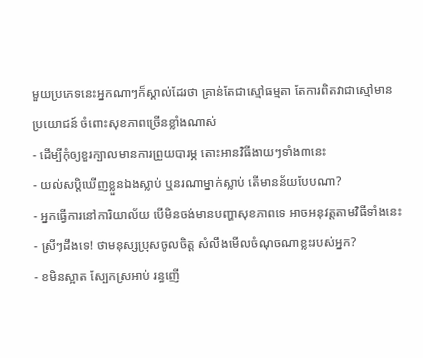មួយប្រភេទនេះអ្នកណាៗក៏ស្គាល់ដែរថា គ្រាន់តែជាស្មៅធម្មតា តែការពិតវាជាស្មៅមានប្រយោជន៍ ចំពោះសុខភាពច្រើនខ្លាំងណាស់
- ដើម្បីកុំឲ្យខួរក្បាលមានការព្រួយបារម្ភ តោះអានវិធីងាយៗទាំង៣នេះ
- យល់សប្តិឃើញខ្លួនឯងស្លាប់ ឬនរណាម្នាក់ស្លាប់ តើមានន័យបែបណា?
- អ្នកធ្វើការនៅការិយាល័យ បើមិនចង់មានបញ្ហាសុខភាពទេ អាចអនុវត្តតាមវិធីទាំងនេះ
- ស្រីៗដឹងទេ! ថាមនុស្សប្រុសចូលចិត្ត សំលឹងមើលចំណុចណាខ្លះរបស់អ្នក?
- ខមិនស្អាត ស្បែកស្រអាប់ រន្ធញើ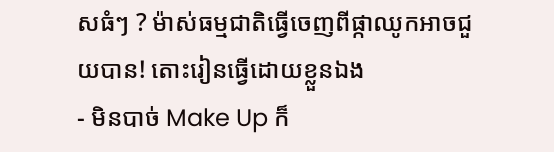សធំៗ ? ម៉ាស់ធម្មជាតិធ្វើចេញពីផ្កាឈូកអាចជួយបាន! តោះរៀនធ្វើដោយខ្លួនឯង
- មិនបាច់ Make Up ក៏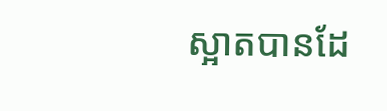ស្អាតបានដែ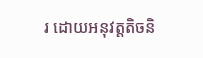រ ដោយអនុវត្តតិចនិ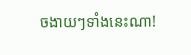ចងាយៗទាំងនេះណា!